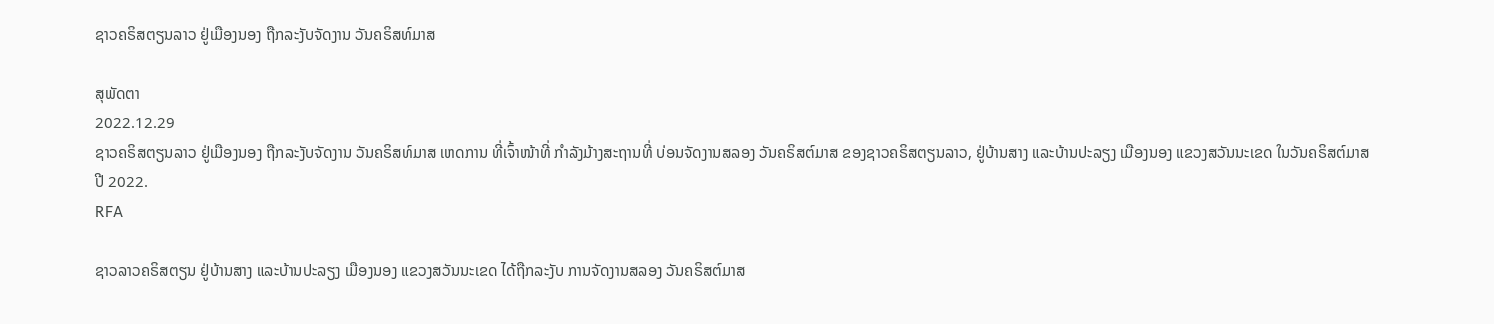ຊາວຄຣິສຕຽນລາວ ຢູ່ເມືອງນອງ ຖືກລະງັບຈັດງານ ວັນຄຣິສທ໌ມາສ

ສຸພັດຕາ
2022.12.29
ຊາວຄຣິສຕຽນລາວ ຢູ່ເມືອງນອງ ຖືກລະງັບຈັດງານ ວັນຄຣິສທ໌ມາສ ເຫດການ ທີ່ເຈົ້າໜ້າທີ່ ກຳລັງມ້າງສະຖານທີ່ ບ່ອນຈັດງານສລອງ ວັນຄຣິສຕ໌ມາສ ຂອງຊາວຄຣິສຕຽນລາວ, ຢູ່ບ້ານສາງ ແລະບ້ານປະລຽງ ເມືອງນອງ ແຂວງສວັນນະເຂດ ໃນວັນຄຣິສຕ໌ມາສ ປີ 2022.
RFA

ຊາວລາວຄຣິສຕຽນ ຢູ່ບ້ານສາງ ແລະບ້ານປະລຽງ ເມືອງນອງ ແຂວງສວັນນະເຂດ ໄດ້ຖືກລະງັບ ການຈັດງານສລອງ ວັນຄຣິສຕ໌ມາສ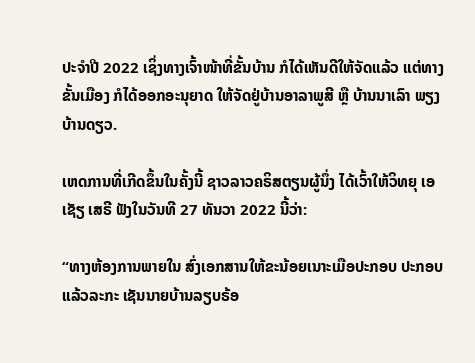ປະຈໍາປີ 2022 ເຊິ່ງທາງເຈົ້າໜ້າທີ່ຂັ້ນບ້ານ ກໍໄດ້ເຫັນດີໃຫ້ຈັດແລ້ວ ແຕ່ທາງຂັ້ນເມືອງ ກໍໄດ້ອອກອະນຸຍາດ ໃຫ້ຈັດຢູ່ບ້ານອາລາພູສີ ຫຼື ບ້ານນາເລົາ ພຽງບ້ານດຽວ.

ເຫດການທີ່ເກີດຂຶ້ນໃນຄັ້ງນີ້ ຊາວລາວຄຣິສຕຽນຜູ້ນຶ່ງ ໄດ້ເວົ້າໃຫ້ວິທຍຸ ເອເຊັຽ ເສຣີ ຟັງໃນວັນທີ 27 ທັນວາ 2022 ນີ້ວ່າ:

“ທາງຫ້ອງການພາຍໃນ ສົ່ງເອກສານໃຫ້ຂະນ້ອຍເນາະເມືອປະກອບ ປະກອບແລ້ວລະກະ ເຊັນນາຍບ້ານລຽບຣ້ອ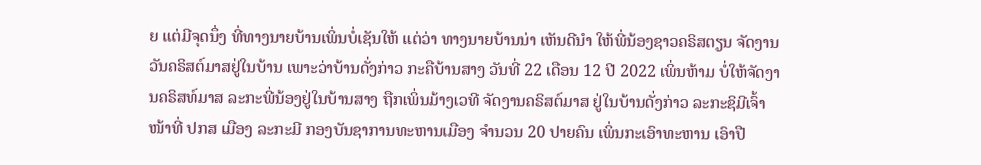ຍ ແຕ່ມີຈຸດນຶ່ງ ທີ່ທາງນາຍບ້ານເພິ່ນບໍ່ເຊັນໃຫ້ ແຕ່ວ່າ ທາງນາຍບ້ານນ່າ ເຫັນດີນໍາ ໃຫ້ພີ່ນ້ອງຊາວຄຣິສຕຽນ ຈັດງານວັນຄຣິສຕ໌ມາສຢູ່ໃນບ້ານ ເພາະວ່າບ້ານດັ່ງກ່າວ ກະຄືບ້ານສາງ ວັນທີ່ 22 ເດືອນ 12 ປີ 2022 ເພິ່ນຫ້າມ ບໍ່ໃຫ້ຈັດງານຄຣິສທ໌ມາສ ລະກະພີ່ນ້ອງຢູ່ໃນບ້ານສາງ ຖືກເພິ່ນມ້າງເວທີ ຈັດງານຄຣິສຕ໌ມາສ ຢູ່ໃນບ້ານດັ່ງກ່າວ ລະກະຊິມີເຈົ້າໜ້າທີ່ ປກສ ເມືອງ ລະກະມີ ກອງບັນຊາການທະຫານເມືອງ ຈໍານວນ 20 ປາຍຄົນ ເພິ່ນກະເອົາທະຫານ ເອົາປື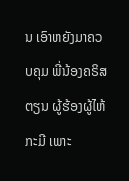ນ ເອົາຫຍັງມາຄວບຄຸມ ພີ່ນ້ອງຄຣິສຕຽນ ຜູ້ຮ້ອງຜູ້ໄຫ້ ກະມີ ເພາະ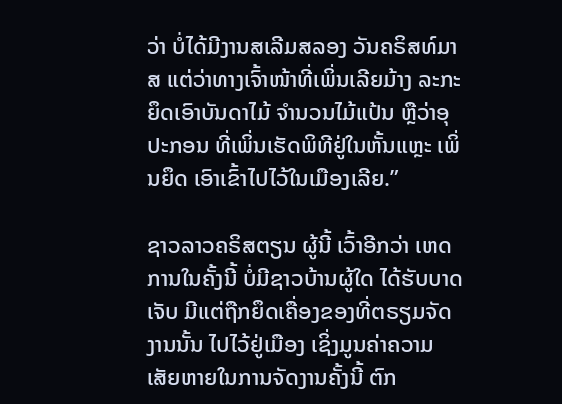ວ່າ ບໍ່ໄດ້ມີງານສເລີມສລອງ ວັນຄຣິສທ໌ມາສ ແຕ່ວ່າທາງເຈົ້າໜ້າທີ່ເພິ່ນເລີຍມ້າງ ລະກະຍຶດເອົາບັນດາໄມ້ ຈໍານວນໄມ້ແປ້ນ ຫຼືວ່າອຸປະກອນ ທີ່ເພິ່ນເຮັດພິທີຢູ່ໃນຫັ້ນແຫຼະ ເພິ່ນຍຶດ ເອົາເຂົ້າໄປໄວ້ໃນເມືອງເລີຍ.”

ຊາວລາວຄຣິສຕຽນ ຜູ້ນີ້ ເວົ້າອີກວ່າ ເຫດການໃນຄັ້ງນີ້ ບໍ່ມີຊາວບ້ານຜູ້ໃດ ໄດ້ຮັບບາດເຈັບ ມີແຕ່ຖືກຍຶດເຄື່ອງຂອງທີ່ຕຣຽມຈັດງານນັ້ນ ໄປໄວ້ຢູ່ເມືອງ ເຊິ່ງມູນຄ່າຄວາມເສັຍຫາຍໃນການຈັດງານຄັ້ງນີ້ ຕົກ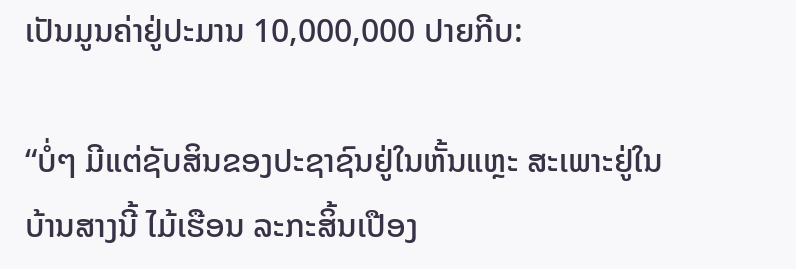ເປັນມູນຄ່າຢູ່ປະມານ 10,000,000 ປາຍກີບ:

“ບໍ່ໆ ມີແຕ່ຊັບສິນຂອງປະຊາຊົນຢູ່ໃນຫັ້ນແຫຼະ ສະເພາະຢູ່ໃນບ້ານສາງນີ້ ໄມ້ເຮືອນ ລະກະສິ້ນເປືອງ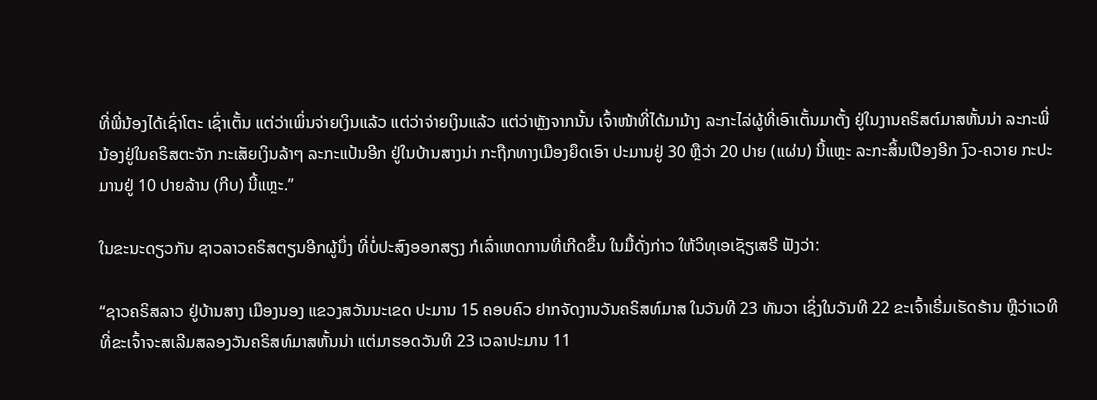ທີ່ພີ່ນ້ອງໄດ້ເຊົ່າໂຕະ ເຊົ່າເຕັ້ນ ແຕ່ວ່າເພິ່ນຈ່າຍເງິນແລ້ວ ແຕ່ວ່າຈ່າຍເງິນແລ້ວ ແຕ່ວ່າຫຼັງຈາກນັ້ນ ເຈົ້າໜ້າທີ່ໄດ້ມາມ້າງ ລະກະໄລ່ຜູ້ທີ່ເອົາເຕັ້ນມາຕັ້ງ ຢູ່ໃນງານຄຣິສຕ໌ມາສຫັ້ນນ່າ ລະກະພີ່ນ້ອງຢູ່ໃນຄຣິສຕະຈັກ ກະເສັຍເງິນລ້າໆ ລະກະແປ້ນອີກ ຢູ່ໃນບ້ານສາງນ່າ ກະຖືກທາງເມືອງຍຶດເອົາ ປະມານຢູ່ 30 ຫຼືວ່າ 20 ປາຍ (ແຜ່ນ) ນີ້ແຫຼະ ລະກະສິ້ນເປືອງອີກ ງົວ-ຄວາຍ ກະປະມານຢູ່ 10 ປາຍລ້ານ (ກີບ) ນີ້ແຫຼະ.”

ໃນຂະນະດຽວກັນ ຊາວລາວຄຣິສຕຽນອີກຜູ້ນຶ່ງ ທີ່ບໍ່ປະສົງອອກສຽງ ກໍເລົ່າເຫດການທີ່ເກີດຂຶ້ນ ໃນມື້ດັ່ງກ່າວ ໃຫ້ວິທຸເອເຊັຽເສຣີ ຟັງວ່າ:

“ຊາວຄຣິສລາວ ຢູ່ບ້ານສາງ ເມືອງນອງ ແຂວງສວັນນະເຂດ ປະມານ 15 ຄອບຄົວ ຢາກຈັດງານວັນຄຣິສທ໌ມາສ ໃນວັນທີ 23 ທັນວາ ເຊິ່ງໃນວັນທີ 22 ຂະເຈົ້າເຣີ່ມເຮັດຮ້ານ ຫຼືວ່າເວທີ ທີ່ຂະເຈົ້າຈະສເລີມສລອງວັນຄຣິສທ໌ມາສຫັ້ນນ່າ ແຕ່ມາຮອດວັນທີ 23 ເວລາປະມານ 11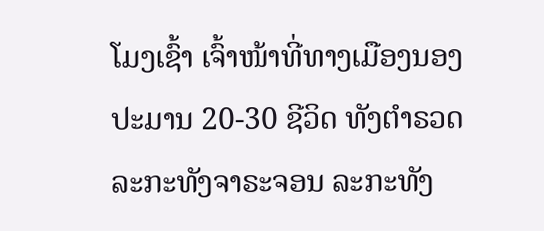ໂມງເຊົ້າ ເຈົ້າໜ້າທີ່ທາງເມືອງນອງ ປະມານ 20-30 ຊີວິດ ທັງຕໍາຣວດ ລະກະທັງຈາຣະຈອນ ລະກະທັງ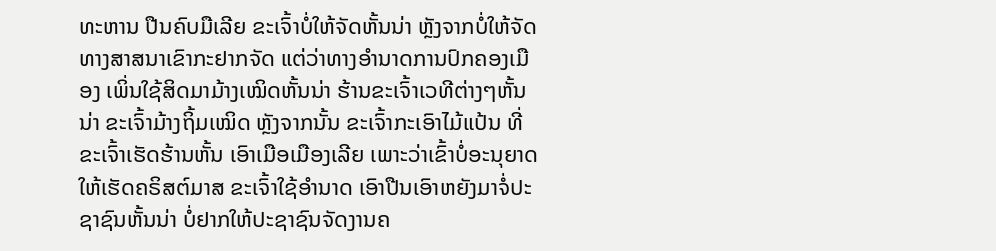ທະຫານ ປືນຄົບມືເລີຍ ຂະເຈົ້າບໍ່ໃຫ້ຈັດຫັ້ນນ່າ ຫຼັງຈາກບໍ່ໃຫ້ຈັດ ທາງສາສນາເຂົາກະຢາກຈັດ ແຕ່ວ່າທາງອໍານາດການປົກຄອງເມືອງ ເພິ່ນໃຊ້ສິດມາມ້າງເໝິດຫັ້ນນ່າ ຮ້ານຂະເຈົ້າເວທີຕ່າງໆຫັ້ນນ່າ ຂະເຈົ້າມ້າງຖິ້ມເໝິດ ຫຼັງຈາກນັ້ນ ຂະເຈົ້າກະເອົາໄມ້ແປ້ນ ທີ່ຂະເຈົ້າເຮັດຮ້ານຫັ້ນ ເອົາເມືອເມືອງເລີຍ ເພາະວ່າເຂົ້າບໍ່ອະນຸຍາດ ໃຫ້ເຮັດຄຣິສຕ໌ມາສ ຂະເຈົ້າໃຊ້ອໍານາດ ເອົາປືນເອົາຫຍັງມາຈໍ່ປະຊາຊົນຫັ້ນນ່າ ບໍ່ຢາກໃຫ້ປະຊາຊົນຈັດງານຄ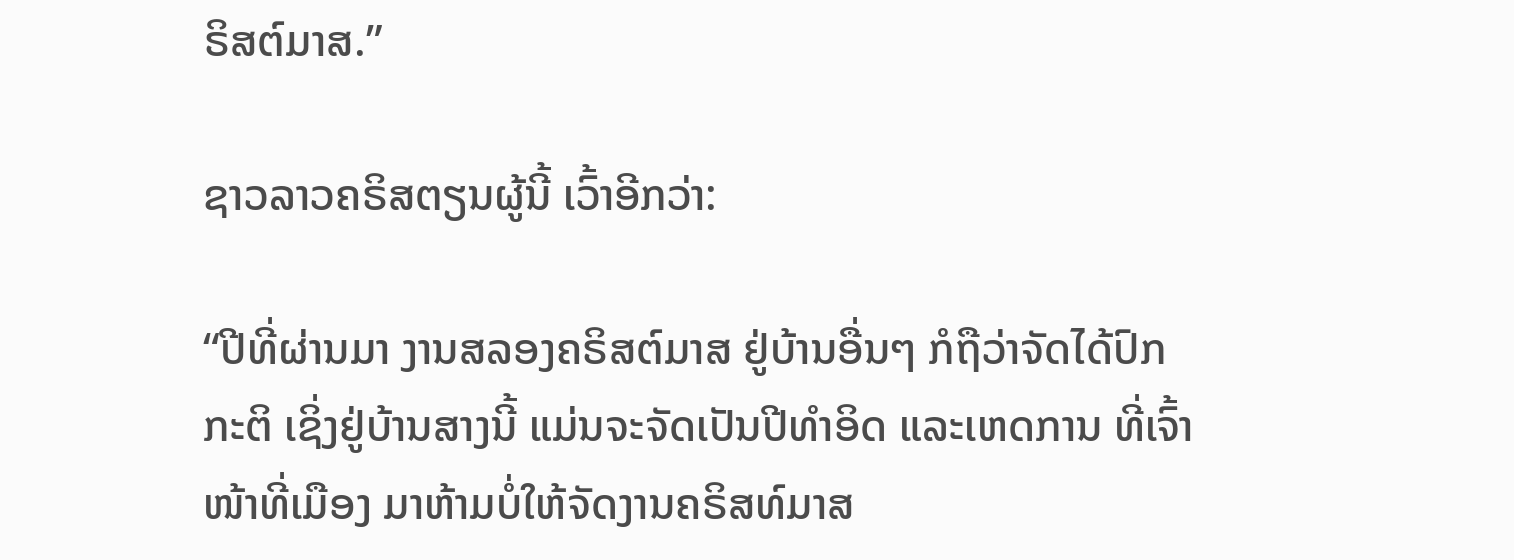ຣິສຕ໌ມາສ.”

ຊາວລາວຄຣິສຕຽນຜູ້ນີ້ ເວົ້າອີກວ່າ:

“ປີທີ່ຜ່ານມາ ງານສລອງຄຣິສຕ໌ມາສ ຢູ່ບ້ານອື່ນໆ ກໍຖືວ່າຈັດໄດ້ປົກກະຕິ ເຊິ່ງຢູ່ບ້ານສາງນີ້ ແມ່ນຈະຈັດເປັນປີທໍາອິດ ແລະເຫດການ ທີ່ເຈົ້າໜ້າທີ່ເມືອງ ມາຫ້າມບໍ່ໃຫ້ຈັດງານຄຣິສທ໌ມາສ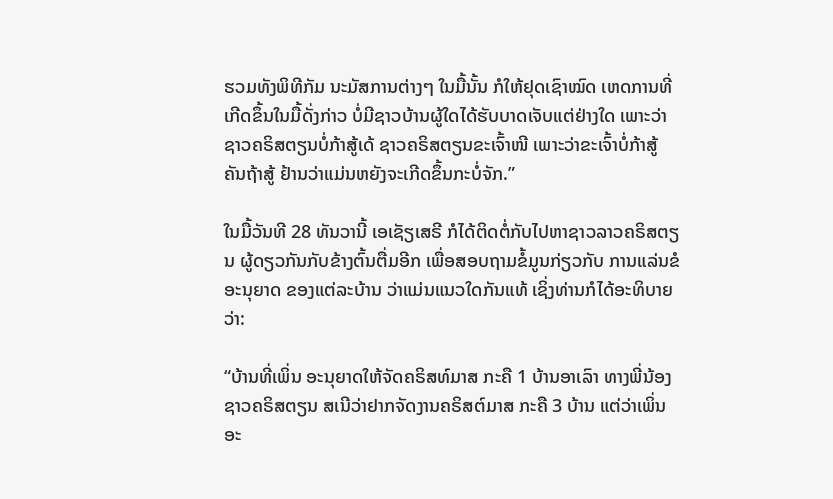ຮວມທັງພິທີກັມ ນະມັສການຕ່າງໆ ໃນມື້ນັ້ນ ກໍໃຫ້ຢຸດເຊົາໝົດ ເຫດການທີ່ເກີດຂຶ້ນໃນມື້ດັ່ງກ່າວ ບໍ່ມີຊາວບ້ານຜູ້ໃດໄດ້ຮັບບາດເຈັບແຕ່ຢ່າງໃດ ເພາະວ່າຊາວຄຣິສຕຽນບໍ່ກ້າສູ້ເດ້ ຊາວຄຣິສຕຽນຂະເຈົ້າໜີ ເພາະວ່າຂະເຈົ້າບໍ່ກ້າສູ້ ຄັນຖ້າສູ້ ຢ້ານວ່າແມ່ນຫຍັງຈະເກີດຂຶ້ນກະບໍ່ຈັກ.”

ໃນມື້ວັນທີ 28 ທັນວານີ້ ເອເຊັຽເສຣີ ກໍໄດ້ຕິດຕໍ່ກັບໄປຫາຊາວລາວຄຣິສຕຽນ ຜູ້ດຽວກັນກັບຂ້າງຕົ້ນຕື່ມອີກ ເພື່ອສອບຖາມຂໍ້ມູນກ່ຽວກັບ ການແລ່ນຂໍອະນຸຍາດ ຂອງແຕ່ລະບ້ານ ວ່າແມ່ນແນວໃດກັນແທ້ ເຊິ່ງທ່ານກໍໄດ້ອະທິບາຍວ່າ:

“ບ້ານທີ່ເພິ່ນ ອະນຸຍາດໃຫ້ຈັດຄຣິສທ໌ມາສ ກະຄື 1 ບ້ານອາເລົາ ທາງພີ່ນ້ອງຊາວຄຣິສຕຽນ ສເນີວ່າຢາກຈັດງານຄຣິສຕ໌ມາສ ກະຄື 3 ບ້ານ ແຕ່ວ່າເພິ່ນອະ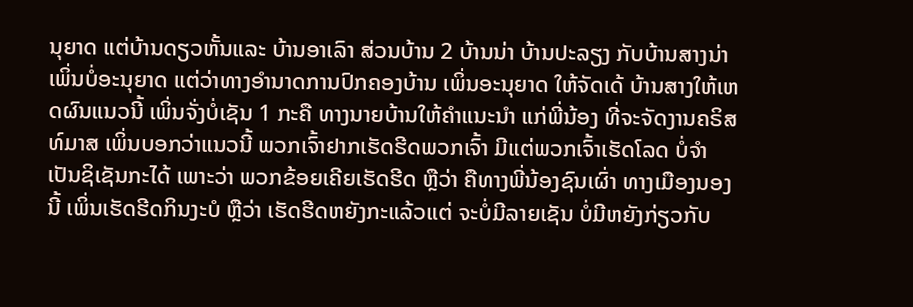ນຸຍາດ ແຕ່ບ້ານດຽວຫັ້ນແລະ ບ້ານອາເລົາ ສ່ວນບ້ານ 2 ບ້ານນ່າ ບ້ານປະລຽງ ກັບບ້ານສາງນ່າ ເພິ່ນບໍ່ອະນຸຍາດ ແຕ່ວ່າທາງອໍານາດການປົກຄອງບ້ານ ເພິ່ນອະນຸຍາດ ໃຫ້ຈັດເດ້ ບ້ານສາງໃຫ້ເຫດຜົນແນວນີ້ ເພິ່ນຈັ່ງບໍ່ເຊັນ 1 ກະຄື ທາງນາຍບ້ານໃຫ້ຄໍາແນະນໍາ ແກ່ພີ່ນ້ອງ ທີ່ຈະຈັດງານຄຣິສທ໌ມາສ ເພິ່ນບອກວ່າແນວນີ້ ພວກເຈົ້າຢາກເຮັດຮີດພວກເຈົ້າ ມີແຕ່ພວກເຈົ້າເຮັດໂລດ ບໍ່ຈໍາເປັນຊິເຊັນກະໄດ້ ເພາະວ່າ ພວກຂ້ອຍເຄີຍເຮັດຮີດ ຫຼືວ່າ ຄືທາງພີ່ນ້ອງຊົນເຜົ່າ ທາງເມືອງນອງນີ້ ເພິ່ນເຮັດຮີດກິນງະບໍ ຫຼືວ່າ ເຮັດຮີດຫຍັງກະແລ້ວແຕ່ ຈະບໍ່ມີລາຍເຊັນ ບໍ່ມີຫຍັງກ່ຽວກັບ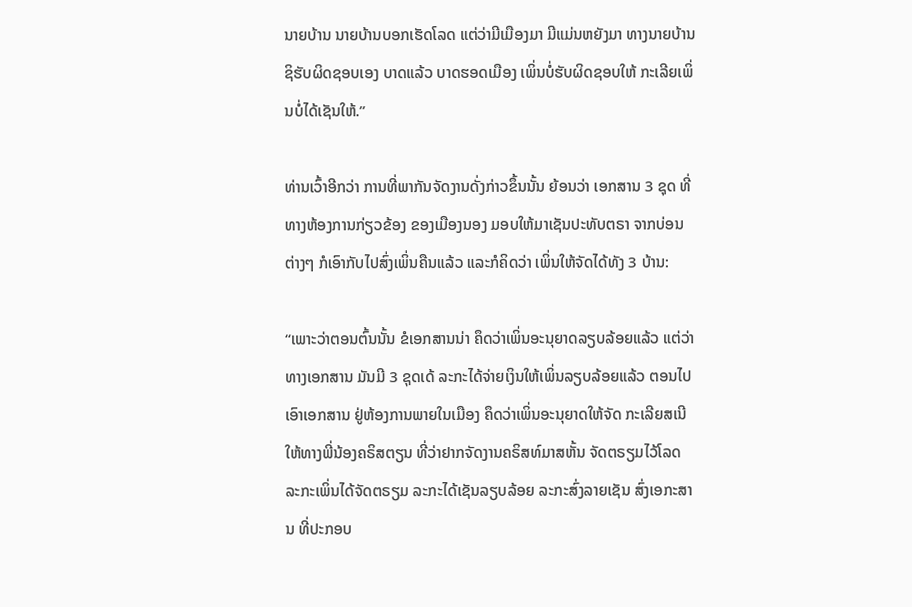ນາຍບ້ານ ນາຍບ້ານບອກເຮັດໂລດ ແຕ່ວ່າມີເມືອງມາ ມີແມ່ນຫຍັງມາ ທາງນາຍບ້ານຊິຮັບຜິດຊອບເອງ ບາດແລ້ວ ບາດຮອດເມືອງ ເພິ່ນບໍ່ຮັບຜິດຊອບໃຫ້ ກະເລີຍເພິ່ນບໍ່ໄດ້ເຊັນໃຫ້.”

ທ່ານເວົ້າອີກວ່າ ການທີ່ພາກັນຈັດງານດັ່ງກ່າວຂຶ້ນນັ້ນ ຍ້ອນວ່າ ເອກສານ 3 ຊຸດ ທີ່ທາງຫ້ອງການກ່ຽວຂ້ອງ ຂອງເມືອງນອງ ມອບໃຫ້ມາເຊັນປະທັບຕຣາ ຈາກບ່ອນຕ່າງໆ ກໍເອົາກັບໄປສົ່ງເພິ່ນຄືນແລ້ວ ແລະກໍຄິດວ່າ ເພິ່ນໃຫ້ຈັດໄດ້ທັງ 3 ບ້ານ:

“ເພາະວ່າຕອນຕົ້ນນັ້ນ ຂໍເອກສານນ່າ ຄຶດວ່າເພິ່ນອະນຸຍາດລຽບລ້ອຍແລ້ວ ແຕ່ວ່າທາງເອກສານ ມັນມີ 3 ຊຸດເດ້ ລະກະໄດ້ຈ່າຍເງິນໃຫ້ເພິ່ນລຽບລ້ອຍແລ້ວ ຕອນໄປເອົາເອກສານ ຢູ່ຫ້ອງການພາຍໃນເມືອງ ຄຶດວ່າເພິ່ນອະນຸຍາດໃຫ້ຈັດ ກະເລີຍສເນີໃຫ້ທາງພີ່ນ້ອງຄຣິສຕຽນ ທີ່ວ່າຢາກຈັດງານຄຣິສທ໌ມາສຫັ້ນ ຈັດຕຣຽມໄວ້ໂລດ ລະກະເພິ່ນໄດ້ຈັດຕຣຽມ ລະກະໄດ້ເຊັນລຽບລ້ອຍ ລະກະສົ່ງລາຍເຊັນ ສົ່ງເອກະສານ ທີ່ປະກອບ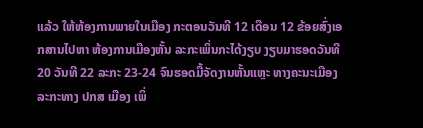ແລ້ວ ໃຫ້ຫ້ອງການພາຍໃນເມືອງ ກະຕອນວັນທີ 12 ເດືອນ 12 ຂ້ອຍສົ່ງເອກສານໄປຫາ ຫ້ອງການເມືອງຫັ້ນ ລະກະເພິ່ນກະໄດ້ງຽບ ງຽບມາຮອດວັນທີ 20 ວັນທີ 22 ລະກະ 23-24 ຈົນຮອດມື້ຈັດງານຫັ້ນແຫຼະ ທາງຄະນະເມືອງ ລະກະທາງ ປກສ ເມືອງ ເພິ່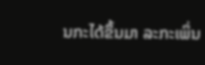ນກະໄດ້ຂຶ້ນມາ ລະກະເພິ່ນ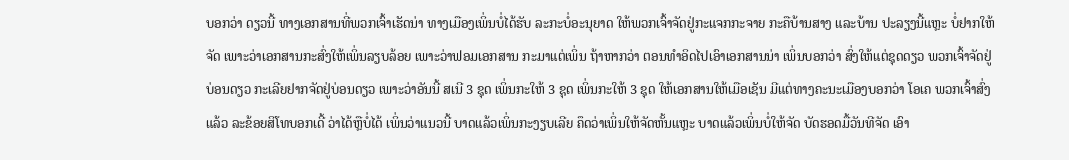ບອກວ່າ ດຽວນີ້ ທາງເອກສານທີ່ພວກເຈົ້າເຮັດນ່າ ທາງເມືອງເພິ່ນບໍ່ໄດ້ຮັບ ລະກະບໍ່ອະນຸຍາດ ໃຫ້ພວກເຈົ້າຈັດຢູ່ກະແຈກກະຈາຍ ກະຄືບ້ານສາງ ແລະບ້ານ ປະລຽງນີ້ແຫຼະ ບໍ່ຢາກໃຫ້ຈັດ ເພາະວ່າເອກສານກະສົ່ງໃຫ້ເພິ່ນລຽບລ້ອຍ ເພາະວ່າຟອມເອກສານ ກະມາແຕ່ເພິ່ນ ຖ້າຫາກວ່າ ຕອນທໍາອິດໄປເອົາເອກສານນ່າ ເພິ່ນບອກວ່າ ສົ່ງໃຫ້ແຕ່ຊຸດດຽວ ພວກເຈົ້າຈັດຢູ່ບ່ອນດຽວ ກະເລີຍຢາກຈັດຢູ່ບ່ອນດຽວ ເພາະວ່າອັນນີ້ ສເນີ 3 ຊຸດ ເພິ່ນກະໃຫ້ 3 ຊຸດ ເພິ່ນກະໃຫ້ 3 ຊຸດ ໃຫ້ເອກສານໃຫ້ເມືອເຊັນ ມີແຕ່ທາງຄະນະເມືອງບອກວ່າ ໂອເຄ ພວກເຈົ້າສົ່ງແລ້ວ ລະຂ້ອຍສິໂທບອກເດີ້ ວ່າໄດ້ຫຼືບໍ່ໄດ້ ເພິ່ນວ່າແນວນີ້ ບາດແລ້ວເພິ່ນກະງຽບເລີຍ ຄຶດວ່າເພິ່ນໃຫ້ຈັດຫັ້ນແຫຼະ ບາດແລ້ວເພິ່ນບໍ່ໃຫ້ຈັດ ບັດຮອດມື້ວັນທີຈັດ ເອົາ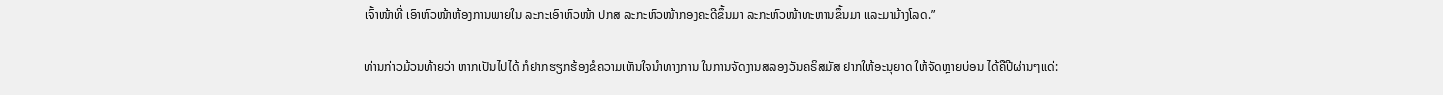ເຈົ້າໜ້າທີ່ ເອົາຫົວໜ້າຫ້ອງການພາຍໃນ ລະກະເອົາຫົວໜ້າ ປກສ ລະກະຫົວໜ້າກອງຄະດີຂຶ້ນມາ ລະກະຫົວໜ້າທະຫານຂຶ້ນມາ ແລະມາມ້າງໂລດ.”

ທ່ານກ່າວມ້ວນທ້າຍວ່າ ຫາກເປັນໄປໄດ້ ກໍຢາກຮຽກຮ້ອງຂໍຄວາມເຫັນໃຈນໍາທາງການ ໃນການຈັດງານສລອງວັນຄຣິສມັສ ຢາກໃຫ້ອະນຸຍາດ ໃຫ້ຈັດຫຼາຍບ່ອນ ໄດ້ຄືປີຜ່ານໆແດ່: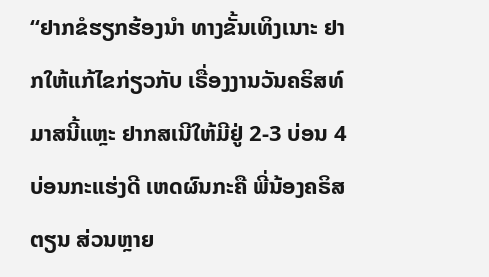“ຢາກຂໍຮຽກຮ້ອງນໍາ ທາງຂັ້ນເທິງເນາະ ຢາກໃຫ້ແກ້ໄຂກ່ຽວກັບ ເຣື່ອງງານວັນຄຣິສທ໌ມາສນີ້ແຫຼະ ຢາກສເນີໃຫ້ມີຢູ່ 2-3 ບ່ອນ 4 ບ່ອນກະແຮ່ງດີ ເຫດຜົນກະຄື ພີ່ນ້ອງຄຣິສຕຽນ ສ່ວນຫຼາຍ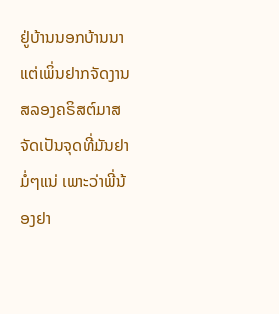ຢູ່ບ້ານນອກບ້ານນາ ແຕ່ເພິ່ນຢາກຈັດງານສລອງຄຣິສຕ໌ມາສ ຈັດເປັນຈຸດທີ່ມັນຢາມໍ່ໆແນ່ ເພາະວ່າພີ່ນ້ອງຢາ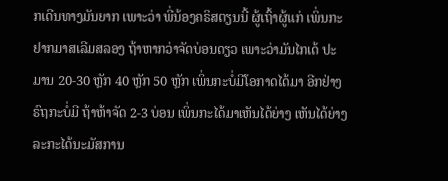ກເດີນທາງມັນຍາກ ເພາະວ່າ ພີ່ນ້ອງຄຣິສຕຽນນີ້ ຜູ້ເຖົ້າຜູ້ແກ່ ເພິ່ນກະຢາກມາສເລີມສລອງ ຖ້າຫາກວ່າຈັດບ່ອນດຽວ ເພາະວ່າມັນໄກເດ້ ປະມານ 20-30 ຫຼັກ 40 ຫຼັກ 50 ຫຼັກ ເພິ່ນກະບໍ່ມີໂອກາດໄດ້ມາ ອີກຢ່າງຣົຖກະບໍ່ມີ ຖ້າຫ້າຈັດ 2-3 ບ່ອນ ເພິ່ນກະໄດ້ມາເຫັນໄດ້ຍ່າງ ເຫັນໄດ້ຍ່າງ ລະກະໄດ້ນະມັສການ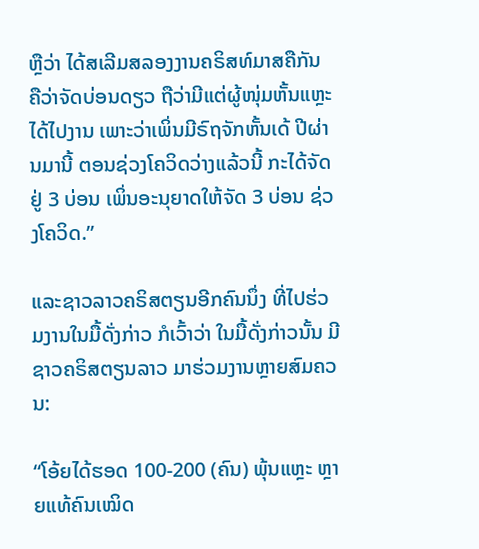ຫຼືວ່າ ໄດ້ສເລີມສລອງງານຄຣິສທ໌ມາສຄືກັນ ຄືວ່າຈັດບ່ອນດຽວ ຖືວ່າມີແຕ່ຜູ້ໜຸ່ມຫັ້ນແຫຼະ ໄດ້ໄປງານ ເພາະວ່າເພິ່ນມີຣົຖຈັກຫັ້ນເດ້ ປີຜ່ານມານີ້ ຕອນຊ່ວງໂຄວິດວ່າງແລ້ວນີ້ ກະໄດ້ຈັດຢູ່ 3 ບ່ອນ ເພິ່ນອະນຸຍາດໃຫ້ຈັດ 3 ບ່ອນ ຊ່ວງໂຄວິດ.”

ແລະຊາວລາວຄຣິສຕຽນອີກຄົນນຶ່ງ ທີ່ໄປຮ່ວມງານໃນມື້ດັ່ງກ່າວ ກໍເວົ້າວ່າ ໃນມື້ດັ່ງກ່າວນັ້ນ ມີຊາວຄຣິສຕຽນລາວ ມາຮ່ວມງານຫຼາຍສົມຄວນ:

“ໂອ້ຍໄດ້ຮອດ 100-200 (ຄົນ) ພຸ້ນແຫຼະ ຫຼາຍແທ້ຄົນເໝິດ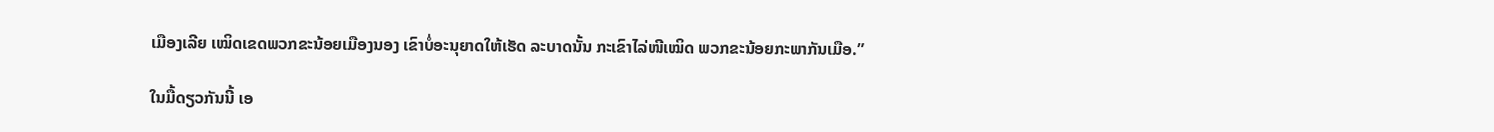ເມືອງເລີຍ ເໝິດເຂດພວກຂະນ້ອຍເມືອງນອງ ເຂົາບໍ່ອະນຸຍາດໃຫ້ເຮັດ ລະບາດນັ້ນ ກະເຂົາໄລ່ໜີເໝິດ ພວກຂະນ້ອຍກະພາກັນເມືອ.”

ໃນມື້ດຽວກັນນີ້ ເອ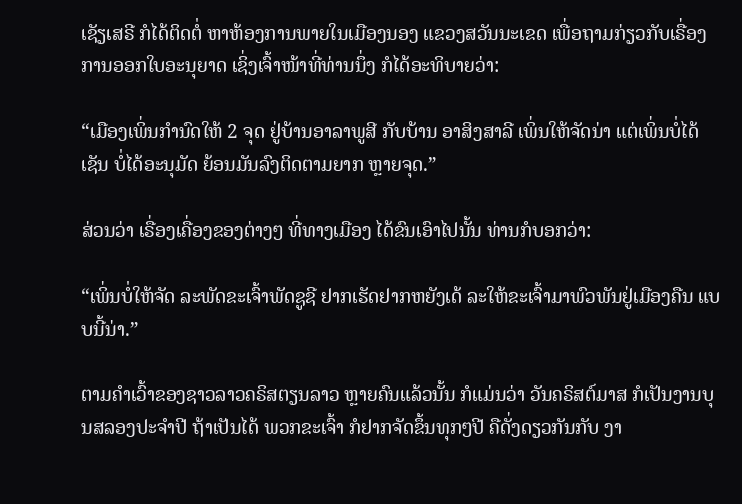ເຊັຽເສຣີ ກໍໄດ້ຕິດຕໍ່ ຫາຫ້ອງການພາຍໃນເມືອງນອງ ແຂວງສວັນນະເຂດ ເພື່ອຖາມກ່ຽວກັບເຣື່ອງການອອກໃບອະນຸຍາດ ເຊິ່ງເຈົ້າໜ້າທີ່ທ່ານນຶ່ງ ກໍໄດ້ອະທິບາຍວ່າ:

“ເມືອງເພິ່ນກໍານົດໃຫ້ 2 ຈຸດ ຢູ່ບ້ານອາລາພູສີ ກັບບ້ານ ອາສິງສາລີ ເພິ່ນໃຫ້ຈັດນ່າ ແຕ່ເພິ່ນບໍ່ໄດ້ເຊັນ ບໍ່ໄດ້ອະນຸມັດ ຍ້ອນມັນລົງຕິດຕາມຍາກ ຫຼາຍຈຸດ.”

ສ່ວນວ່າ ເຣື່ອງເຄື່ອງຂອງຕ່າງໆ ທີ່ທາງເມືອງ ໄດ້ຂົນເອົາໄປນັ້ນ ທ່ານກໍບອກວ່າ:

“ເພິ່ນບໍ່ໃຫ້ຈັດ ລະພັດຂະເຈົ້າພັດຊູຊີ ຢາກເຮັດຢາກຫຍັງເດ້ ລະໃຫ້ຂະເຈົ້າມາພົວພັນຢູ່ເມືອງຄືນ ແບບນີ້ນ່າ.”

ຕາມຄໍາເວົ້າຂອງຊາວລາວຄຣິສຕຽນລາວ ຫຼາຍຄົນແລ້ວນັ້ນ ກໍແມ່ນວ່າ ວັນຄຣິສຕ໌ມາສ ກໍເປັນງານບຸນສລອງປະຈໍາປີ ຖ້າເປັນໄດ້ ພວກຂະເຈົ້າ ກໍຢາກຈັດຂຶ້ນທຸກໆປີ ຄືດັ່ງດຽວກັນກັບ ງາ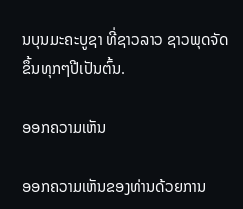ນບຸນມະຄະບູຊາ ທີ່ຊາວລາວ ຊາວພຸດຈັດຂຶ້ນທຸກໆປີເປັນຕົ້ນ.

ອອກຄວາມເຫັນ

ອອກຄວາມເຫັນຂອງທ່ານດ້ວຍການ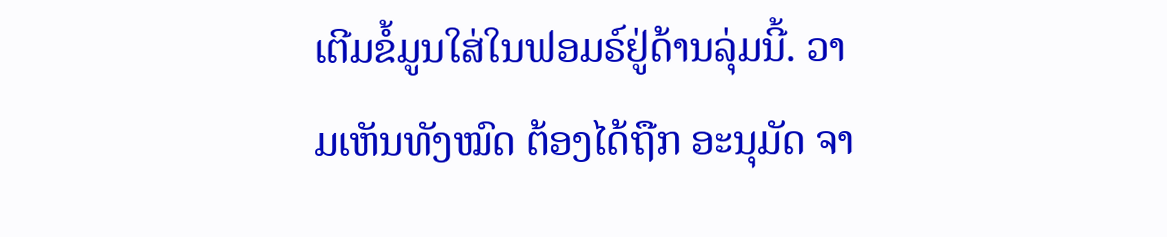ເຕີມຂໍ້ມູນໃສ່ໃນຟອມຣ໌ຢູ່ດ້ານລຸ່ມນີ້. ວາມເຫັນທັງໝົດ ຕ້ອງໄດ້ຖືກ ອະນຸມັດ ຈາ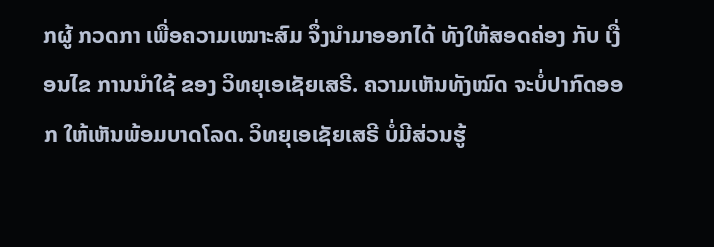ກຜູ້ ກວດກາ ເພື່ອຄວາມເໝາະສົມ ຈຶ່ງນໍາມາອອກໄດ້ ທັງໃຫ້ສອດຄ່ອງ ກັບ ເງື່ອນໄຂ ການນຳໃຊ້ ຂອງ ວິທຍຸເອເຊັຍເສຣີ. ຄວາມເຫັນທັງໝົດ ຈະບໍ່ປາກົດອອກ ໃຫ້ເຫັນພ້ອມບາດໂລດ. ວິທຍຸເອເຊັຍເສຣີ ບໍ່ມີສ່ວນຮູ້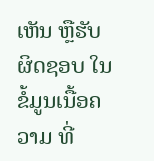ເຫັນ ຫຼືຮັບຜິດຊອບ ໃນຂໍ້ມູນເນື້ອຄວາມ ທີ່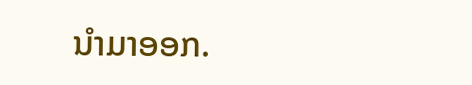ນໍາມາອອກ.